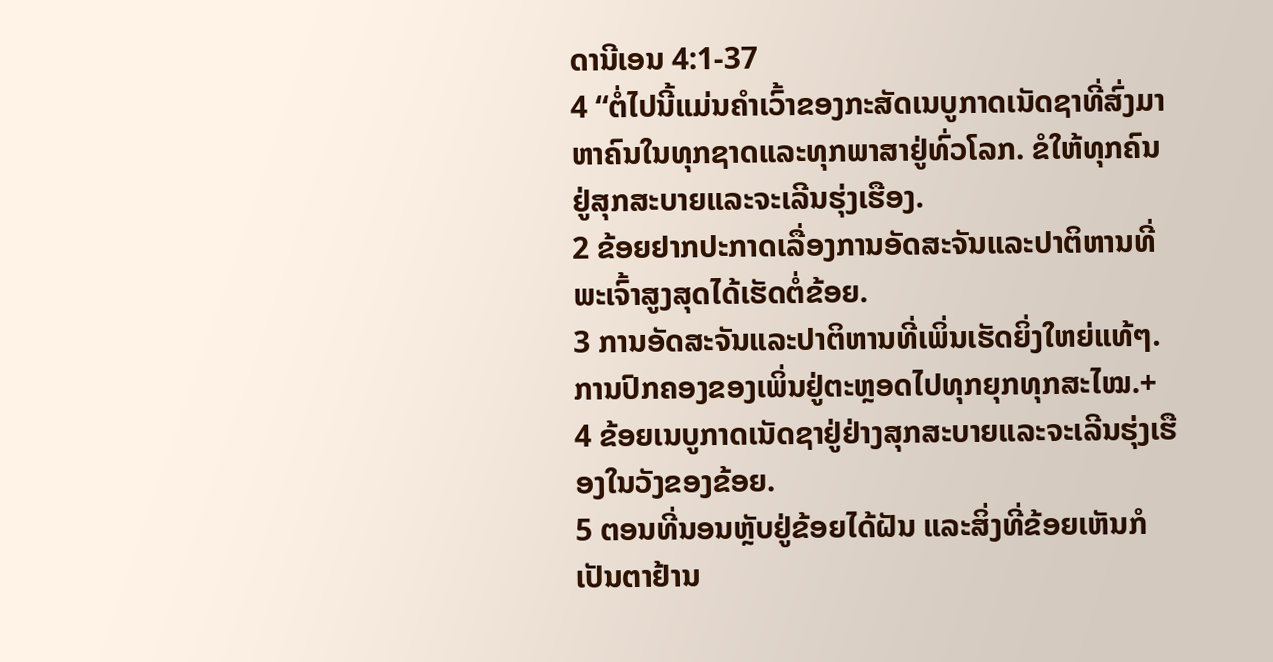ດານີເອນ 4:1-37
4 “ຕໍ່ໄປນີ້ແມ່ນຄຳເວົ້າຂອງກະສັດເນບູກາດເນັດຊາທີ່ສົ່ງມາຫາຄົນໃນທຸກຊາດແລະທຸກພາສາຢູ່ທົ່ວໂລກ. ຂໍໃຫ້ທຸກຄົນຢູ່ສຸກສະບາຍແລະຈະເລີນຮຸ່ງເຮືອງ.
2 ຂ້ອຍຢາກປະກາດເລື່ອງການອັດສະຈັນແລະປາຕິຫານທີ່ພະເຈົ້າສູງສຸດໄດ້ເຮັດຕໍ່ຂ້ອຍ.
3 ການອັດສະຈັນແລະປາຕິຫານທີ່ເພິ່ນເຮັດຍິ່ງໃຫຍ່ແທ້ໆ. ການປົກຄອງຂອງເພິ່ນຢູ່ຕະຫຼອດໄປທຸກຍຸກທຸກສະໄໝ.+
4 ຂ້ອຍເນບູກາດເນັດຊາຢູ່ຢ່າງສຸກສະບາຍແລະຈະເລີນຮຸ່ງເຮືອງໃນວັງຂອງຂ້ອຍ.
5 ຕອນທີ່ນອນຫຼັບຢູ່ຂ້ອຍໄດ້ຝັນ ແລະສິ່ງທີ່ຂ້ອຍເຫັນກໍເປັນຕາຢ້ານ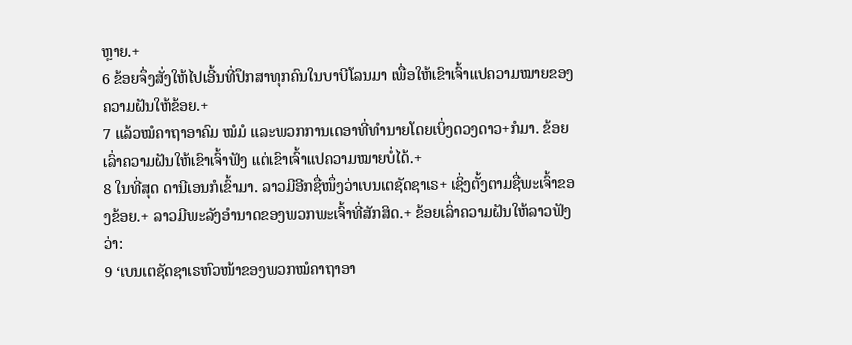ຫຼາຍ.+
6 ຂ້ອຍຈຶ່ງສັ່ງໃຫ້ໄປເອີ້ນທີ່ປຶກສາທຸກຄົນໃນບາບີໂລນມາ ເພື່ອໃຫ້ເຂົາເຈົ້າແປຄວາມໝາຍຂອງຄວາມຝັນໃຫ້ຂ້ອຍ.+
7 ແລ້ວໝໍຄາຖາອາຄົມ ໝໍມໍ ແລະພວກການເດອາທີ່ທຳນາຍໂດຍເບິ່ງດວງດາວ+ກໍມາ. ຂ້ອຍເລົ່າຄວາມຝັນໃຫ້ເຂົາເຈົ້າຟັງ ແຕ່ເຂົາເຈົ້າແປຄວາມໝາຍບໍ່ໄດ້.+
8 ໃນທີ່ສຸດ ດານີເອນກໍເຂົ້າມາ. ລາວມີອີກຊື່ໜຶ່ງວ່າເບນເຕຊັດຊາເຣ+ ເຊິ່ງຕັ້ງຕາມຊື່ພະເຈົ້າຂອງຂ້ອຍ.+ ລາວມີພະລັງອຳນາດຂອງພວກພະເຈົ້າທີ່ສັກສິດ.+ ຂ້ອຍເລົ່າຄວາມຝັນໃຫ້ລາວຟັງວ່າ:
9 ‘ເບນເຕຊັດຊາເຣຫົວໜ້າຂອງພວກໝໍຄາຖາອາ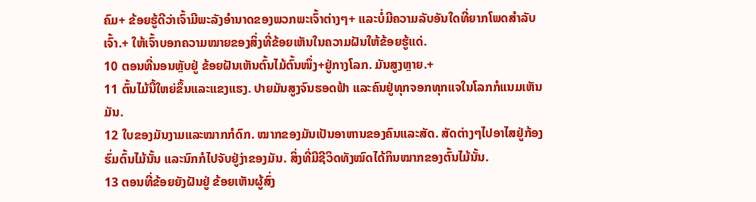ຄົມ+ ຂ້ອຍຮູ້ດີວ່າເຈົ້າມີພະລັງອຳນາດຂອງພວກພະເຈົ້າຕ່າງໆ+ ແລະບໍ່ມີຄວາມລັບອັນໃດທີ່ຍາກໂພດສຳລັບເຈົ້າ.+ ໃຫ້ເຈົ້າບອກຄວາມໝາຍຂອງສິ່ງທີ່ຂ້ອຍເຫັນໃນຄວາມຝັນໃຫ້ຂ້ອຍຮູ້ແດ່.
10 ຕອນທີ່ນອນຫຼັບຢູ່ ຂ້ອຍຝັນເຫັນຕົ້ນໄມ້ຕົ້ນໜຶ່ງ+ຢູ່ກາງໂລກ. ມັນສູງຫຼາຍ.+
11 ຕົ້ນໄມ້ນີ້ໃຫຍ່ຂຶ້ນແລະແຂງແຮງ. ປາຍມັນສູງຈົນຮອດຟ້າ ແລະຄົນຢູ່ທຸກຈອກທຸກແຈໃນໂລກກໍແນມເຫັນມັນ.
12 ໃບຂອງມັນງາມແລະໝາກກໍດົກ. ໝາກຂອງມັນເປັນອາຫານຂອງຄົນແລະສັດ. ສັດຕ່າງໆໄປອາໄສຢູ່ກ້ອງຮົ່ມຕົ້ນໄມ້ນັ້ນ ແລະນົກກໍໄປຈັບຢູ່ງ່າຂອງມັນ. ສິ່ງທີ່ມີຊີວິດທັງໝົດໄດ້ກິນໝາກຂອງຕົ້ນໄມ້ນັ້ນ.
13 ຕອນທີ່ຂ້ອຍຍັງຝັນຢູ່ ຂ້ອຍເຫັນຜູ້ສົ່ງ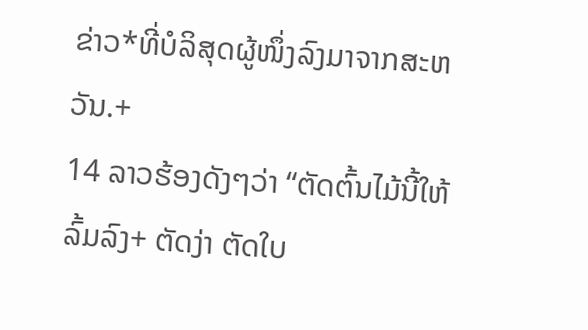ຂ່າວ*ທີ່ບໍລິສຸດຜູ້ໜຶ່ງລົງມາຈາກສະຫວັນ.+
14 ລາວຮ້ອງດັງໆວ່າ “ຕັດຕົ້ນໄມ້ນີ້ໃຫ້ລົ້ມລົງ+ ຕັດງ່າ ຕັດໃບ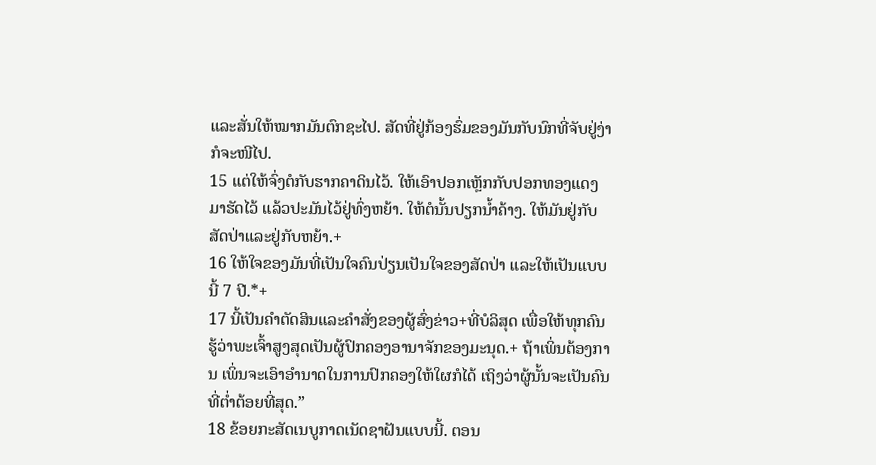ແລະສັ່ນໃຫ້ໝາກມັນຕົກຊະໄປ. ສັດທີ່ຢູ່ກ້ອງຮົ່ມຂອງມັນກັບນົກທີ່ຈັບຢູ່ງ່າກໍຈະໜີໄປ.
15 ແຕ່ໃຫ້ຈົ່ງຕໍກັບຮາກຄາດິນໄວ້. ໃຫ້ເອົາປອກເຫຼັກກັບປອກທອງແດງມາຮັດໄວ້ ແລ້ວປະມັນໄວ້ຢູ່ທົ່ງຫຍ້າ. ໃຫ້ຕໍນັ້ນປຽກນ້ຳຄ້າງ. ໃຫ້ມັນຢູ່ກັບສັດປ່າແລະຢູ່ກັບຫຍ້າ.+
16 ໃຫ້ໃຈຂອງມັນທີ່ເປັນໃຈຄົນປ່ຽນເປັນໃຈຂອງສັດປ່າ ແລະໃຫ້ເປັນແບບນີ້ 7 ປີ.*+
17 ນີ້ເປັນຄຳຕັດສິນແລະຄຳສັ່ງຂອງຜູ້ສົ່ງຂ່າວ+ທີ່ບໍລິສຸດ ເພື່ອໃຫ້ທຸກຄົນຮູ້ວ່າພະເຈົ້າສູງສຸດເປັນຜູ້ປົກຄອງອານາຈັກຂອງມະນຸດ.+ ຖ້າເພິ່ນຕ້ອງການ ເພິ່ນຈະເອົາອຳນາດໃນການປົກຄອງໃຫ້ໃຜກໍໄດ້ ເຖິງວ່າຜູ້ນັ້ນຈະເປັນຄົນທີ່ຕ່ຳຕ້ອຍທີ່ສຸດ.”
18 ຂ້ອຍກະສັດເນບູກາດເນັດຊາຝັນແບບນີ້. ຕອນ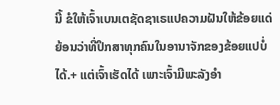ນີ້ ຂໍໃຫ້ເຈົ້າເບນເຕຊັດຊາເຣແປຄວາມຝັນໃຫ້ຂ້ອຍແດ່ ຍ້ອນວ່າທີ່ປຶກສາທຸກຄົນໃນອານາຈັກຂອງຂ້ອຍແປບໍ່ໄດ້.+ ແຕ່ເຈົ້າເຮັດໄດ້ ເພາະເຈົ້າມີພະລັງອຳ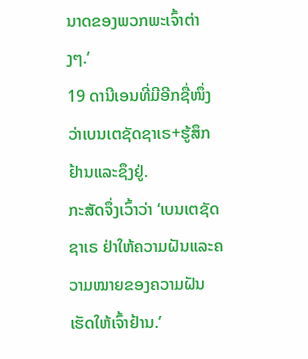ນາດຂອງພວກພະເຈົ້າຕ່າງໆ.’
19 ດານີເອນທີ່ມີອີກຊື່ໜຶ່ງວ່າເບນເຕຊັດຊາເຣ+ຮູ້ສຶກຢ້ານແລະຊຶງຢູ່.
ກະສັດຈຶ່ງເວົ້າວ່າ ‘ເບນເຕຊັດຊາເຣ ຢ່າໃຫ້ຄວາມຝັນແລະຄວາມໝາຍຂອງຄວາມຝັນເຮັດໃຫ້ເຈົ້າຢ້ານ.’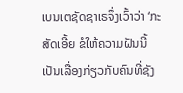ເບນເຕຊັດຊາເຣຈຶ່ງເວົ້າວ່າ ‘ກະສັດເອີ້ຍ ຂໍໃຫ້ຄວາມຝັນນີ້ເປັນເລື່ອງກ່ຽວກັບຄົນທີ່ຊັງ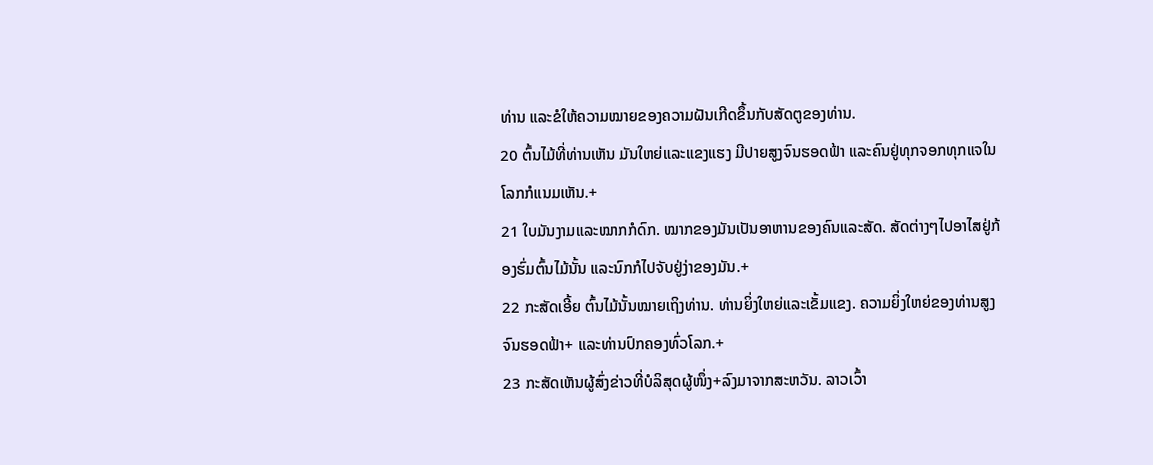ທ່ານ ແລະຂໍໃຫ້ຄວາມໝາຍຂອງຄວາມຝັນເກີດຂຶ້ນກັບສັດຕູຂອງທ່ານ.
20 ຕົ້ນໄມ້ທີ່ທ່ານເຫັນ ມັນໃຫຍ່ແລະແຂງແຮງ ມີປາຍສູງຈົນຮອດຟ້າ ແລະຄົນຢູ່ທຸກຈອກທຸກແຈໃນໂລກກໍແນມເຫັນ.+
21 ໃບມັນງາມແລະໝາກກໍດົກ. ໝາກຂອງມັນເປັນອາຫານຂອງຄົນແລະສັດ. ສັດຕ່າງໆໄປອາໄສຢູ່ກ້ອງຮົ່ມຕົ້ນໄມ້ນັ້ນ ແລະນົກກໍໄປຈັບຢູ່ງ່າຂອງມັນ.+
22 ກະສັດເອີ້ຍ ຕົ້ນໄມ້ນັ້ນໝາຍເຖິງທ່ານ. ທ່ານຍິ່ງໃຫຍ່ແລະເຂັ້ມແຂງ. ຄວາມຍິ່ງໃຫຍ່ຂອງທ່ານສູງຈົນຮອດຟ້າ+ ແລະທ່ານປົກຄອງທົ່ວໂລກ.+
23 ກະສັດເຫັນຜູ້ສົ່ງຂ່າວທີ່ບໍລິສຸດຜູ້ໜຶ່ງ+ລົງມາຈາກສະຫວັນ. ລາວເວົ້າ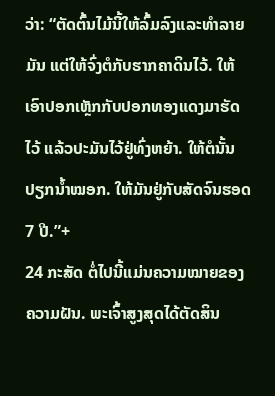ວ່າ: “ຕັດຕົ້ນໄມ້ນີ້ໃຫ້ລົ້ມລົງແລະທຳລາຍມັນ ແຕ່ໃຫ້ຈົ່ງຕໍກັບຮາກຄາດິນໄວ້. ໃຫ້ເອົາປອກເຫຼັກກັບປອກທອງແດງມາຮັດໄວ້ ແລ້ວປະມັນໄວ້ຢູ່ທົ່ງຫຍ້າ. ໃຫ້ຕໍນັ້ນປຽກນ້ຳໝອກ. ໃຫ້ມັນຢູ່ກັບສັດຈົນຮອດ 7 ປີ.”+
24 ກະສັດ ຕໍ່ໄປນີ້ແມ່ນຄວາມໝາຍຂອງຄວາມຝັນ. ພະເຈົ້າສູງສຸດໄດ້ຕັດສິນ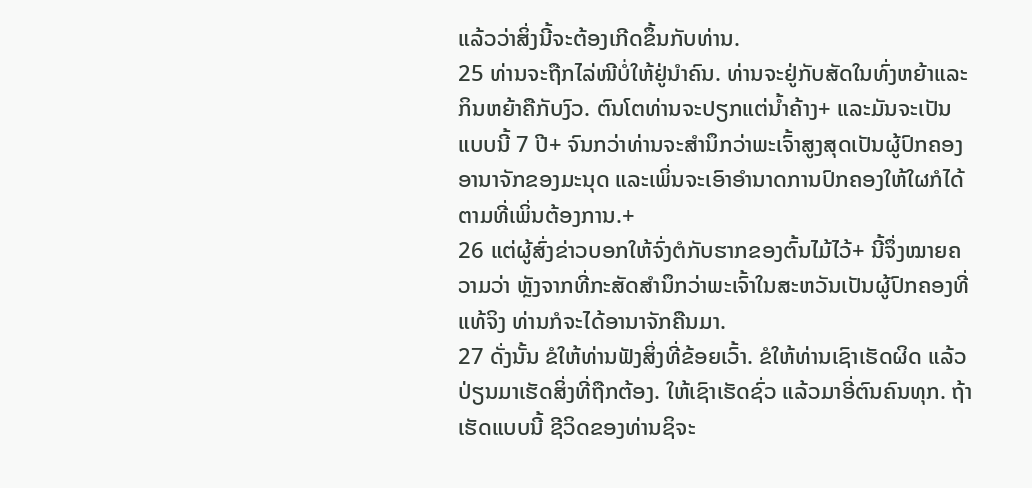ແລ້ວວ່າສິ່ງນີ້ຈະຕ້ອງເກີດຂຶ້ນກັບທ່ານ.
25 ທ່ານຈະຖືກໄລ່ໜີບໍ່ໃຫ້ຢູ່ນຳຄົນ. ທ່ານຈະຢູ່ກັບສັດໃນທົ່ງຫຍ້າແລະກິນຫຍ້າຄືກັບງົວ. ຕົນໂຕທ່ານຈະປຽກແຕ່ນ້ຳຄ້າງ+ ແລະມັນຈະເປັນແບບນີ້ 7 ປີ+ ຈົນກວ່າທ່ານຈະສຳນຶກວ່າພະເຈົ້າສູງສຸດເປັນຜູ້ປົກຄອງອານາຈັກຂອງມະນຸດ ແລະເພິ່ນຈະເອົາອຳນາດການປົກຄອງໃຫ້ໃຜກໍໄດ້ຕາມທີ່ເພິ່ນຕ້ອງການ.+
26 ແຕ່ຜູ້ສົ່ງຂ່າວບອກໃຫ້ຈົ່ງຕໍກັບຮາກຂອງຕົ້ນໄມ້ໄວ້+ ນີ້ຈຶ່ງໝາຍຄວາມວ່າ ຫຼັງຈາກທີ່ກະສັດສຳນຶກວ່າພະເຈົ້າໃນສະຫວັນເປັນຜູ້ປົກຄອງທີ່ແທ້ຈິງ ທ່ານກໍຈະໄດ້ອານາຈັກຄືນມາ.
27 ດັ່ງນັ້ນ ຂໍໃຫ້ທ່ານຟັງສິ່ງທີ່ຂ້ອຍເວົ້າ. ຂໍໃຫ້ທ່ານເຊົາເຮັດຜິດ ແລ້ວປ່ຽນມາເຮັດສິ່ງທີ່ຖືກຕ້ອງ. ໃຫ້ເຊົາເຮັດຊົ່ວ ແລ້ວມາອີ່ຕົນຄົນທຸກ. ຖ້າເຮັດແບບນີ້ ຊີວິດຂອງທ່ານຊິຈະ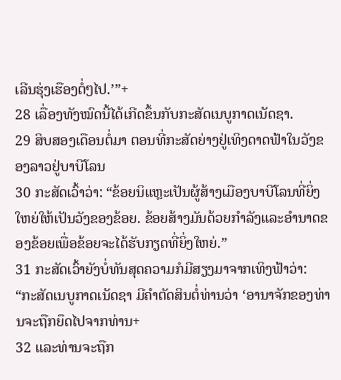ເລີນຮຸ່ງເຮືອງຕໍ່ໆໄປ.’”+
28 ເລື່ອງທັງໝົດນີ້ໄດ້ເກີດຂຶ້ນກັບກະສັດເນບູກາດເນັດຊາ.
29 ສິບສອງເດືອນຕໍ່ມາ ຕອນທີ່ກະສັດຍ່າງຢູ່ເທິງດາດຟ້າໃນວັງຂອງລາວຢູ່ບາບີໂລນ
30 ກະສັດເວົ້າວ່າ: “ຂ້ອຍນິແຫຼະເປັນຜູ້ສ້າງເມືອງບາບີໂລນທີ່ຍິ່ງໃຫຍ່ໃຫ້ເປັນວັງຂອງຂ້ອຍ. ຂ້ອຍສ້າງມັນດ້ວຍກຳລັງແລະອຳນາດຂອງຂ້ອຍເພື່ອຂ້ອຍຈະໄດ້ຮັບກຽດທີ່ຍິ່ງໃຫຍ່.”
31 ກະສັດເວົ້າຍັງບໍ່ທັນສຸດຄວາມກໍມີສຽງມາຈາກເທິງຟ້າວ່າ: “ກະສັດເນບູກາດເນັດຊາ ມີຄຳຕັດສິນຕໍ່ທ່ານວ່າ ‘ອານາຈັກຂອງທ່ານຈະຖືກຍຶດໄປຈາກທ່ານ+
32 ແລະທ່ານຈະຖືກ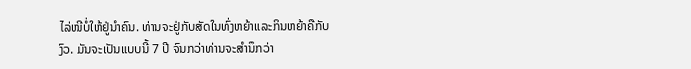ໄລ່ໜີບໍ່ໃຫ້ຢູ່ນຳຄົນ. ທ່ານຈະຢູ່ກັບສັດໃນທົ່ງຫຍ້າແລະກິນຫຍ້າຄືກັບງົວ. ມັນຈະເປັນແບບນີ້ 7 ປີ ຈົນກວ່າທ່ານຈະສຳນຶກວ່າ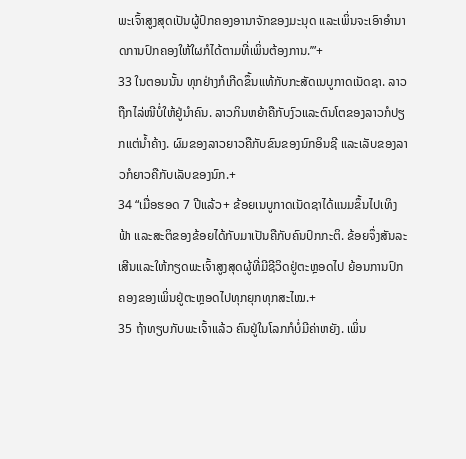ພະເຈົ້າສູງສຸດເປັນຜູ້ປົກຄອງອານາຈັກຂອງມະນຸດ ແລະເພິ່ນຈະເອົາອຳນາດການປົກຄອງໃຫ້ໃຜກໍໄດ້ຕາມທີ່ເພິ່ນຕ້ອງການ.’”+
33 ໃນຕອນນັ້ນ ທຸກຢ່າງກໍເກີດຂຶ້ນແທ້ກັບກະສັດເນບູກາດເນັດຊາ. ລາວຖືກໄລ່ໜີບໍ່ໃຫ້ຢູ່ນຳຄົນ. ລາວກິນຫຍ້າຄືກັບງົວແລະຕົນໂຕຂອງລາວກໍປຽກແຕ່ນ້ຳຄ້າງ. ຜົມຂອງລາວຍາວຄືກັບຂົນຂອງນົກອິນຊີ ແລະເລັບຂອງລາວກໍຍາວຄືກັບເລັບຂອງນົກ.+
34 “ເມື່ອຮອດ 7 ປີແລ້ວ+ ຂ້ອຍເນບູກາດເນັດຊາໄດ້ແນມຂຶ້ນໄປເທິງຟ້າ ແລະສະຕິຂອງຂ້ອຍໄດ້ກັບມາເປັນຄືກັບຄົນປົກກະຕິ. ຂ້ອຍຈຶ່ງສັນລະເສີນແລະໃຫ້ກຽດພະເຈົ້າສູງສຸດຜູ້ທີ່ມີຊີວິດຢູ່ຕະຫຼອດໄປ ຍ້ອນການປົກຄອງຂອງເພິ່ນຢູ່ຕະຫຼອດໄປທຸກຍຸກທຸກສະໄໝ.+
35 ຖ້າທຽບກັບພະເຈົ້າແລ້ວ ຄົນຢູ່ໃນໂລກກໍບໍ່ມີຄ່າຫຍັງ. ເພິ່ນ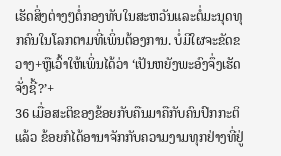ເຮັດສິ່ງຕ່າງໆຕໍ່ກອງທັບໃນສະຫວັນແລະຕໍ່ມະນຸດທຸກຄົນໃນໂລກຕາມທີ່ເພິ່ນຕ້ອງການ. ບໍ່ມີໃຜຈະຂັດຂວາງ+ຫຼືເວົ້າໃຫ້ເພິ່ນໄດ້ວ່າ ‘ເປັນຫຍັງພະອົງຈຶ່ງເຮັດຈັ່ງຊີ້?’+
36 ເມື່ອສະຕິຂອງຂ້ອຍກັບຄືນມາຄືກັບຄົນປົກກະຕິແລ້ວ ຂ້ອຍກໍໄດ້ອານາຈັກກັບຄວາມງາມທຸກຢ່າງທີ່ຢູ່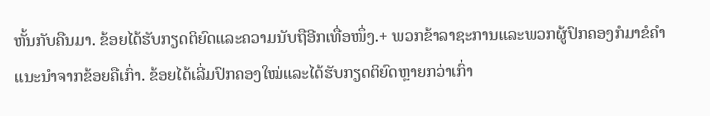ຫັ້ນກັບຄືນມາ. ຂ້ອຍໄດ້ຮັບກຽດຕິຍົດແລະຄວາມນັບຖືອີກເທື່ອໜຶ່ງ.+ ພວກຂ້າລາຊະການແລະພວກຜູ້ປົກຄອງກໍມາຂໍຄຳແນະນຳຈາກຂ້ອຍຄືເກົ່າ. ຂ້ອຍໄດ້ເລີ່ມປົກຄອງໃໝ່ແລະໄດ້ຮັບກຽດຕິຍົດຫຼາຍກວ່າເກົ່າ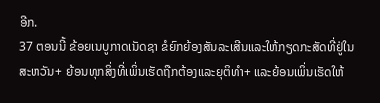ອີກ.
37 ຕອນນີ້ ຂ້ອຍເນບູກາດເນັດຊາ ຂໍຍົກຍ້ອງສັນລະເສີນແລະໃຫ້ກຽດກະສັດທີ່ຢູ່ໃນສະຫວັນ+ ຍ້ອນທຸກສິ່ງທີ່ເພິ່ນເຮັດຖືກຕ້ອງແລະຍຸຕິທຳ+ ແລະຍ້ອນເພິ່ນເຮັດໃຫ້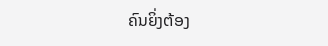ຄົນຍິ່ງຕ້ອງ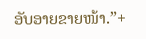ອັບອາຍຂາຍໜ້າ.”+